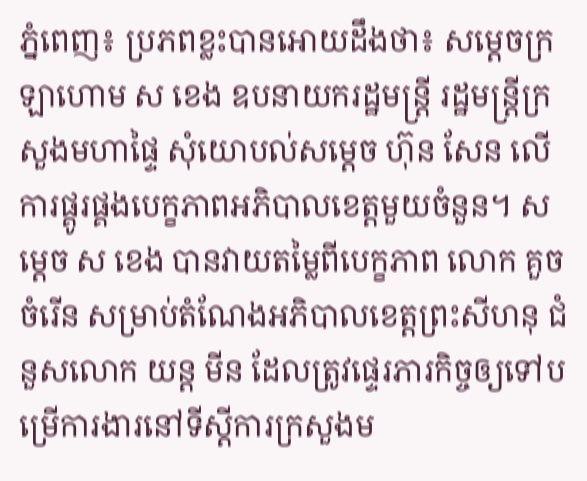ភ្នំពេញ៖ ប្រភពខ្លះបានអោយដឹងថា៖ សម្តេចក្រឡាហោម ស ខេង ឧបនាយករដ្ឋមន្ត្រី រដ្ឋមន្ត្រីក្រសួងមហាផ្ទៃ សុំយោបល់សម្តេច ហ៊ុន សែន លើការផ្គូរផ្គងបេក្ខភាពអភិបាលខេត្តមួយចំនួន។ សម្តេច ស ខេង បានវាយតម្លៃពីបេក្ខភាព លោក គួច ចំរើន សម្រាប់តំណែងអភិបាលខេត្តព្រះសីហនុ ជំនួសលោក យន្ត មីន ដែលត្រូវផ្ទេរភារកិច្ចឲ្យទៅបម្រើការងារនៅទីស្តីការក្រសួងម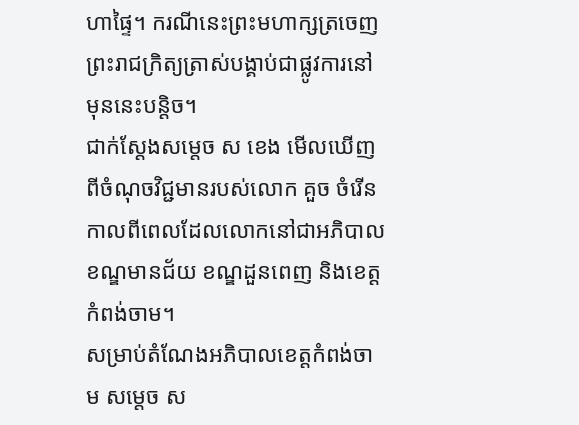ហាផ្ទៃ។ ករណីនេះព្រះមហាក្សត្រចេញព្រះរាជក្រិត្យត្រាស់បង្គាប់ជាផ្លូវការនៅមុននេះបន្តិច។
ជាក់ស្តែងសម្តេច ស ខេង មើលឃើញពីចំណុចវិជ្ជមានរបស់លោក គួច ចំរើន កាលពីពេលដែលលោកនៅជាអភិបាលខណ្ឌមានជ័យ ខណ្ឌដួនពេញ និងខេត្តកំពង់ចាម។
សម្រាប់តំណែងអភិបាលខេត្តកំពង់ចាម សម្តេច ស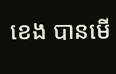ខេង បានមើ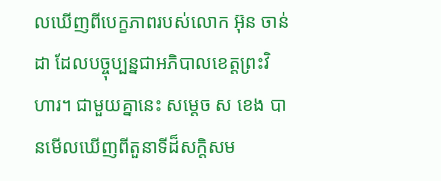លឃើញពីបេក្ខភាពរបស់លោក អ៊ុន ចាន់ដា ដែលបច្ចុប្បន្នជាអភិបាលខេត្តព្រះវិហារ។ ជាមួយគ្នានេះ សម្តេច ស ខេង បានមើលឃើញពីតួនាទីដ៏សក្តិសម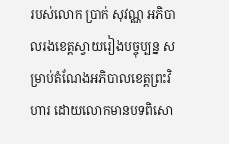របស់លោក ប្រាក់ សុវណ្ណ អភិបាលរងខេត្តស្វាយរៀងបច្ចុប្បន្ន សម្រាប់តំណែងអភិបាលខេត្តព្រះវិហារ ដោយលោកមានបទពិសោ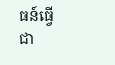ធន៍ធ្វើជា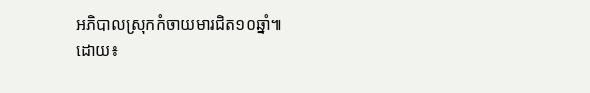អភិបាលស្រុកកំចាយមារជិត១០ឆ្នាំ៕
ដោយ៖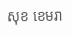សុខ ខេមរា